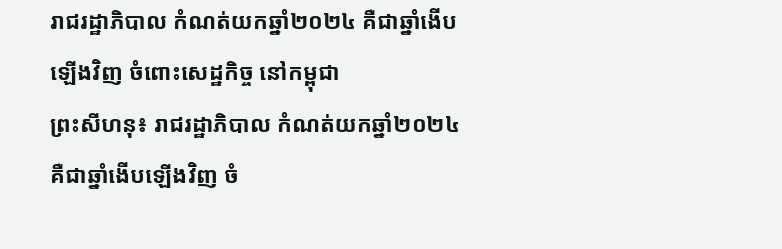រាជរដ្ឋាភិបាល កំណត់យកឆ្នាំ២០២៤ គឺជាឆ្នាំងើបឡើងវិញ ចំពោះសេដ្ឋកិច្ច នៅកម្ពុជា
ព្រះសីហនុ៖ រាជរដ្ឋាភិបាល កំណត់យកឆ្នាំ២០២៤ គឺជាឆ្នាំងើបឡើងវិញ ចំ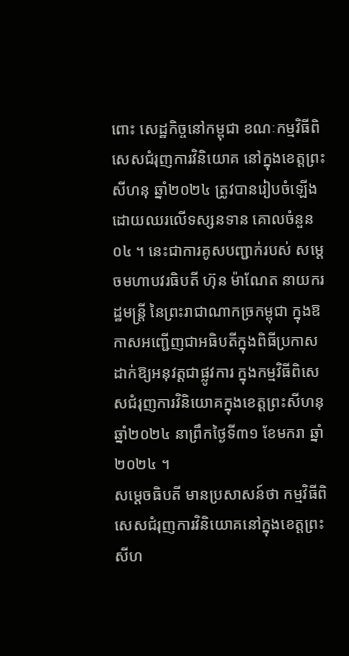ពោះ សេដ្ឋកិច្ចនៅកម្ពុជា ខណៈកម្មវិធីពិសេសជំរុញការវិនិយោគ នៅក្នុងខេត្តព្រះសីហនុ ឆ្នាំ២០២៤ ត្រូវបានរៀបចំឡើងដោយឈរលើទស្សនទាន គោលចំនួន ០៤ ។ នេះជាការគូសបញ្ជាក់របស់ សម្តេចមហាបវរធិបតី ហ៊ុន ម៉ាណែត នាយករដ្ឋមន្រ្តី នៃព្រះរាជាណាកច្រកម្ពុជា ក្នុងឱកាសអញ្ជើញជាអធិបតីក្នុងពិធីប្រកាសដាក់ឱ្យអនុវត្តជាផ្លូវការ ក្នុងកម្មវិធីពិសេសជំរុញការវិនិយោគក្នុងខេត្តព្រះសីហនុ ឆ្នាំ២០២៤ នាព្រឹកថ្ងៃទី៣១ ខែមករា ឆ្នាំ២០២៤ ។
សម្ដេចធិបតី មានប្រសាសន៍ថា កម្មវិធីពិសេសជំរុញការវិនិយោគនៅក្នុងខេត្តព្រះសីហ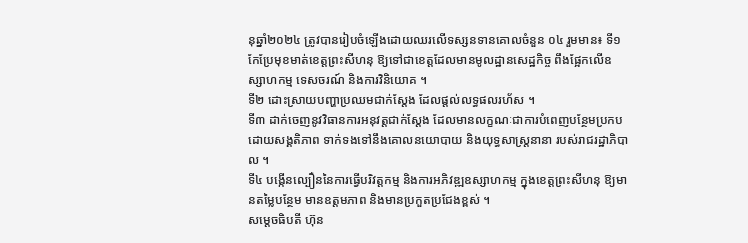នុឆ្នាំ២០២៤ ត្រូវបានរៀបចំឡើងដោយឈរលើទស្សនទានគោលចំនួន ០៤ រួមមាន៖ ទី១ កែប្រែមុខមាត់ខេត្តព្រះសីហនុ ឱ្យទៅជាខេត្តដែលមានមូលដ្ឋានសេដ្ឋកិច្ច ពឹងផ្អែកលើឧស្សាហកម្ម ទេសចរណ៍ និងការវិនិយោគ ។
ទី២ ដោះស្រាយបញ្ហាប្រឈមជាក់ស្តែង ដែលផ្តល់លទ្ធផលរហ័ស ។
ទី៣ ដាក់ចេញនូវវិធានការអនុវត្តជាក់ស្តែង ដែលមានលក្ខណៈជាការបំពេញបន្ថែមប្រកបដោយសង្គតិភាព ទាក់ទងទៅនឹងគោលនយោបាយ និងយុទ្ធសាស្ត្រនានា របស់រាជរដ្ឋាភិបាល ។
ទី៤ បង្កើនល្បឿននៃការធ្វើបរិវត្តកម្ម និងការអភិវឌ្ឍឧស្សាហកម្ម ក្នុងខេត្តព្រះសីហនុ ឱ្យមានតម្លៃបន្ថែម មានឧត្តមភាព និងមានប្រកួតប្រជែងខ្ពស់ ។
សម្តេចធិបតី ហ៊ុន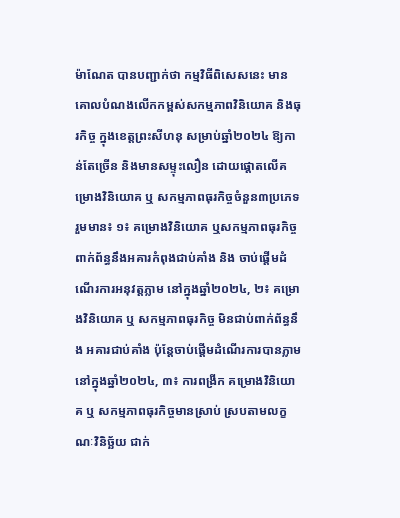ម៉ាណែត បានបញ្ជាក់ថា កម្មវិធីពិសេសនេះ មានគោលបំណងលើកកម្ពស់សកម្មភាពវិនិយោគ និងធុរកិច្ច ក្នុងខេត្តព្រះសីហនុ សម្រាប់ឆ្នាំ២០២៤ ឱ្យកាន់តែច្រើន និងមានសម្ទុះលឿន ដោយផ្តោតលើគម្រោងវិនិយោគ ឬ សកម្មភាពធុរកិច្ចចំនួន៣ប្រភេទ រួមមាន៖ ១៖ គម្រោងវិនិយោគ ឬសកម្មភាពធុរកិច្ច ពាក់ព័ន្ធនឹងអគារកំពុងជាប់គាំង និង ចាប់ផ្តើមដំណើរការអនុវត្តភ្លាម នៅក្នុងឆ្នាំ២០២៤, ២៖ គម្រោងវិនិយោគ ឬ សកម្មភាពធុរកិច្ច មិនជាប់ពាក់ព័ន្ធនឹង អគារជាប់គាំង ប៉ុន្តែចាប់ផ្តើមដំណើរការបានភ្លាម នៅក្នុងឆ្នាំ២០២៤, ៣៖ ការពង្រីក គម្រោងវិនិយោគ ឬ សកម្មភាពធុរកិច្ចមានស្រាប់ ស្របតាមលក្ខណៈវិនិច្ឆ័យ ជាក់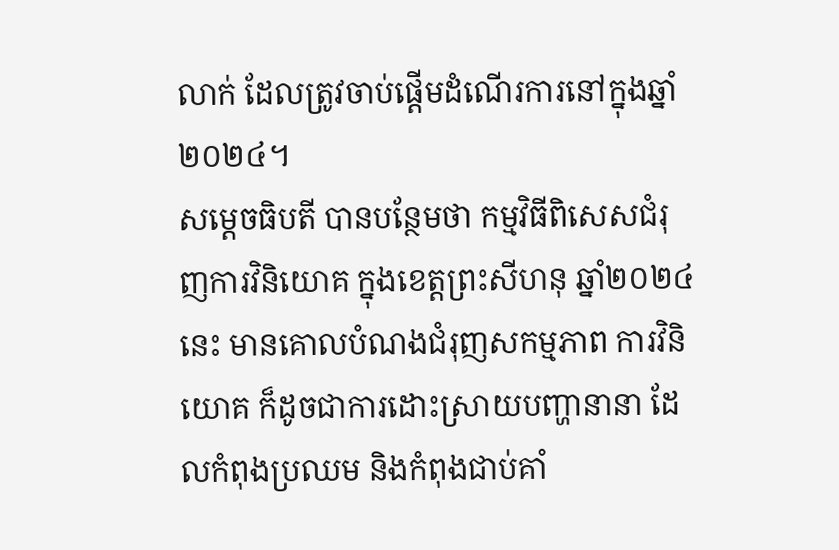លាក់ ដែលត្រូវចាប់ផ្តើមដំណើរការនៅក្នុងឆ្នាំ២០២៤។
សម្តេចធិបតី បានបន្ថែមថា កម្មវិធីពិសេសជំរុញការវិនិយោគ ក្នុងខេត្តព្រះសីហនុ ឆ្នាំ២០២៤នេះ មានគោលបំណងជំរុញសកម្មភាព ការវិនិយោគ ក៏ដូចជាការដោះស្រាយបញ្ហានានា ដែលកំពុងប្រឈម និងកំពុងជាប់គាំ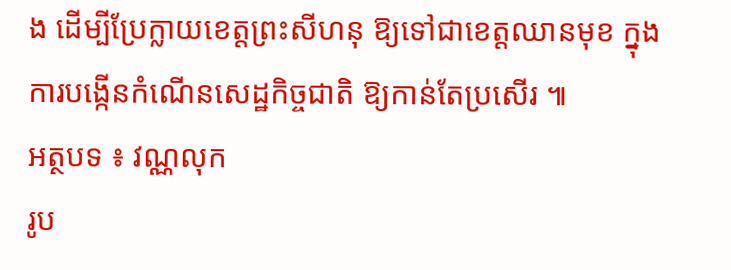ង ដើម្បីប្រែក្លាយខេត្តព្រះសីហនុ ឱ្យទៅជាខេត្តឈានមុខ ក្នុងការបង្កើនកំណើនសេដ្ឋកិច្ចជាតិ ឱ្យកាន់តែប្រសើរ ៕
អត្ថបទ ៖ វណ្ណលុក
រូប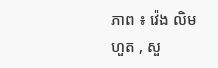ភាព ៖ វ៉េង លិមហួត , សួ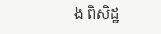ង ពិសិដ្ឋ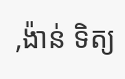,ង៉ាន់ ទិត្យ